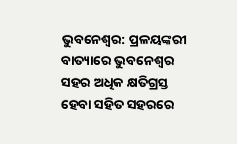ଭୁବନେଶ୍ୱର: ପ୍ରଳୟଙ୍କରୀ ବାତ୍ୟାରେ ଭୁବନେଶ୍ୱର ସହର ଅଧିକ କ୍ଷତିଗ୍ରସ୍ତ ହେବା ସହିତ ସହରରେ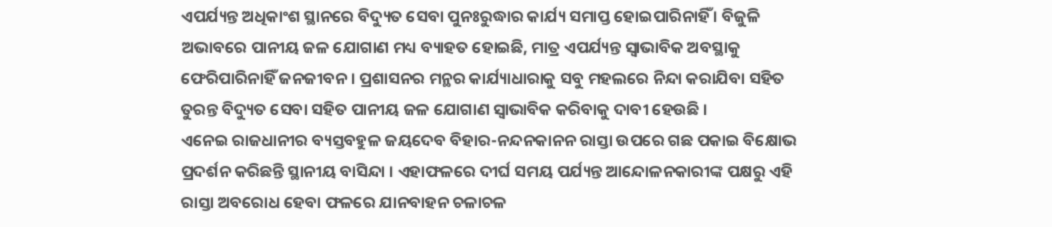ଏପର୍ଯ୍ୟନ୍ତ ଅଧିକାଂଶ ସ୍ଥାନରେ ବିଦ୍ୟୁତ ସେବା ପୁନଃରୁଦ୍ଧାର କାର୍ଯ୍ୟ ସମାପ୍ତ ହୋଇପାରିନାହିଁ । ବିଜୁଳି ଅଭାବରେ ପାନୀୟ ଜଳ ଯୋଗାଣ ମଧ୍ୟ ବ୍ୟାହତ ହୋଇଛି, ମାତ୍ର ଏପର୍ଯ୍ୟନ୍ତ ସ୍ୱାଭାବିକ ଅବସ୍ଥାକୁ ଫେରିପାରିନାହିଁ ଜନଜୀବନ । ପ୍ରଶାସନର ମନ୍ଥର କାର୍ଯ୍ୟାଧାରାକୁ ସବୁ ମହଲରେ ନିନ୍ଦା କରାଯିବା ସହିତ ତୁରନ୍ତ ବିଦ୍ୟୁତ ସେବା ସହିତ ପାନୀୟ ଜଳ ଯୋଗାଣ ସ୍ୱାଭାବିକ କରିବାକୁ ଦାବୀ ହେଉଛି ।
ଏନେଇ ରାଜଧାନୀର ବ୍ୟସ୍ତବହୁଳ ଜୟଦେବ ବିହାର-ନନ୍ଦନକାନନ ରାସ୍ତା ଉପରେ ଗଛ ପକାଇ ବିକ୍ଷୋଭ ପ୍ରଦର୍ଶନ କରିଛନ୍ତି ସ୍ଥାନୀୟ ବାସିନ୍ଦା । ଏହାଫଳରେ ଦୀର୍ଘ ସମୟ ପର୍ଯ୍ୟନ୍ତ ଆନ୍ଦୋଳନକାରୀଙ୍କ ପକ୍ଷରୁ ଏହି ରାସ୍ତା ଅବରୋଧ ହେବା ଫଳରେ ଯାନବାହନ ଚଳାଚଳ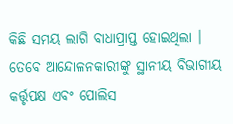କିଛି ସମୟ ଲାଗି ବାଧାପ୍ରାପ୍ତ ହୋଇଥିଲା ।
ତେବେ ଆନ୍ଦୋଳନକାରୀଙ୍କୁ ସ୍ଥାନୀୟ ବିଭାଗୀୟ କର୍ତ୍ତୃପକ୍ଷ ଏବଂ ପୋଲିସ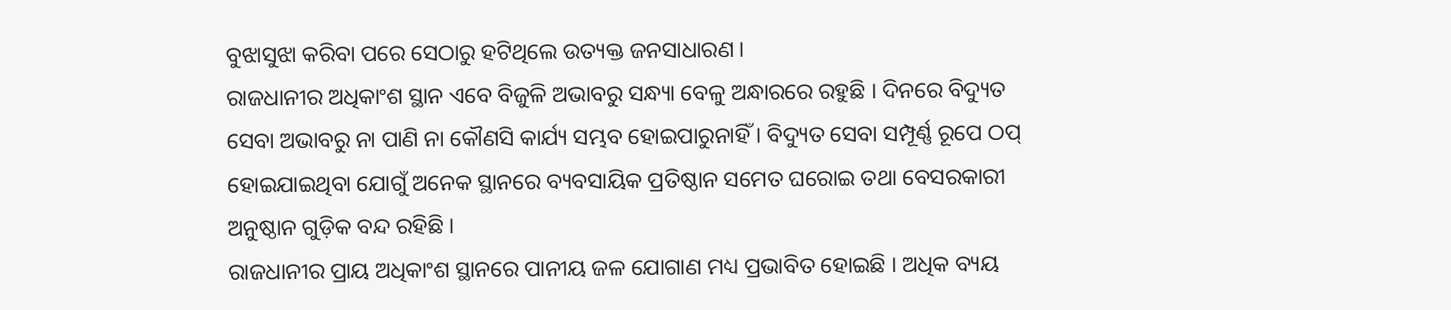ବୁଝାସୁଝା କରିବା ପରେ ସେଠାରୁ ହଟିଥିଲେ ଉତ୍ୟକ୍ତ ଜନସାଧାରଣ ।
ରାଜଧାନୀର ଅଧିକାଂଶ ସ୍ଥାନ ଏବେ ବିଜୁଳି ଅଭାବରୁ ସନ୍ଧ୍ୟା ବେଳୁ ଅନ୍ଧାରରେ ରହୁଛି । ଦିନରେ ବିଦ୍ୟୁତ ସେବା ଅଭାବରୁ ନା ପାଣି ନା କୌଣସି କାର୍ଯ୍ୟ ସମ୍ଭବ ହୋଇପାରୁନାହିଁ । ବିଦ୍ୟୁତ ସେବା ସମ୍ପୂର୍ଣ୍ଣ ରୂପେ ଠପ୍ ହୋଇଯାଇଥିବା ଯୋଗୁଁ ଅନେକ ସ୍ଥାନରେ ବ୍ୟବସାୟିକ ପ୍ରତିଷ୍ଠାନ ସମେତ ଘରୋଇ ତଥା ବେସରକାରୀ ଅନୁଷ୍ଠାନ ଗୁଡ଼ିକ ବନ୍ଦ ରହିଛି ।
ରାଜଧାନୀର ପ୍ରାୟ ଅଧିକାଂଶ ସ୍ଥାନରେ ପାନୀୟ ଜଳ ଯୋଗାଣ ମଧ୍ୟ ପ୍ରଭାବିତ ହୋଇଛି । ଅଧିକ ବ୍ୟୟ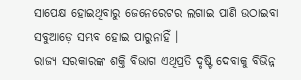ସାପେକ୍ଷ ହୋଇଥିବାରୁ ଜେନେରେଟର ଲଗାଇ ପାଣି ଉଠାଇବା ସବୁଆଡ଼େ ସମ୍ଭବ ହୋଇ ପାରୁନାହିଁ ।
ରାଜ୍ୟ ସରକାରଙ୍କ ଶକ୍ତି ବିଭାଗ ଏଥିପ୍ରତି ଦୃଷ୍ଟି ଦେବାକୁ ବିଭିନ୍ନ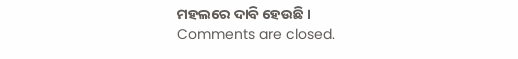ମହଲରେ ଦାବି ହେଉଛି ।
Comments are closed.